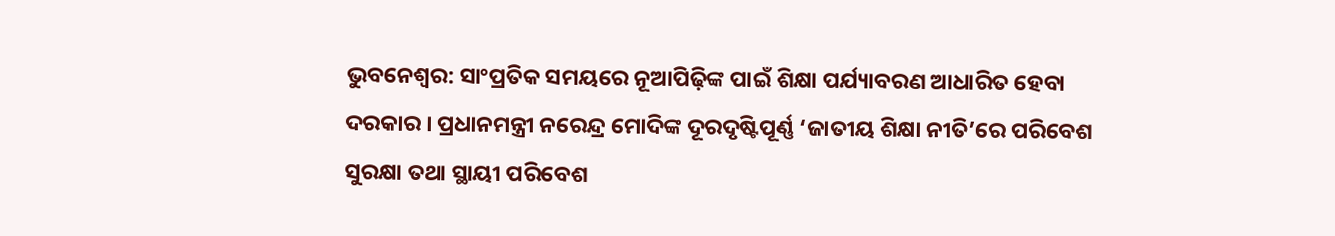ଭୁବନେଶ୍ବର: ସାଂପ୍ରତିକ ସମୟରେ ନୂଆପିଢ଼ିଙ୍କ ପାଇଁ ଶିକ୍ଷା ପର୍ଯ୍ୟାବରଣ ଆଧାରିତ ହେବା ଦରକାର । ପ୍ରଧାନମନ୍ତ୍ରୀ ନରେନ୍ଦ୍ର ମୋଦିଙ୍କ ଦୂରଦୃଷ୍ଟିପୂର୍ଣ୍ଣ ‘ଜାତୀୟ ଶିକ୍ଷା ନୀତି’ରେ ପରିବେଶ ସୁରକ୍ଷା ତଥା ସ୍ଥାୟୀ ପରିବେଶ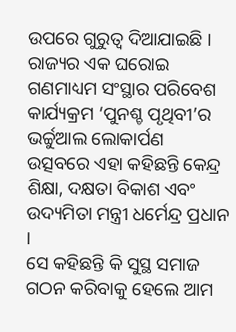ଉପରେ ଗୁରୁତ୍ୱ ଦିଆଯାଇଛି । ରାଜ୍ୟର ଏକ ଘରୋଇ ଗଣମାଧ୍ୟମ ସଂସ୍ଥାର ପରିବେଶ କାର୍ଯ୍ୟକ୍ରମ ‘ପୁନଶ୍ଚ ପୃଥିବୀ’ର ଭର୍ଚ୍ଚୁଆଲ ଲୋକାର୍ପଣ ଉତ୍ସବରେ ଏହା କହିଛନ୍ତି କେନ୍ଦ୍ର ଶିକ୍ଷା, ଦକ୍ଷତା ବିକାଶ ଏବଂ ଉଦ୍ୟମିତା ମନ୍ତ୍ରୀ ଧର୍ମେନ୍ଦ୍ର ପ୍ରଧାନ ।
ସେ କହିଛନ୍ତି କି ସୁସ୍ଥ ସମାଜ ଗଠନ କରିବାକୁ ହେଲେ ଆମ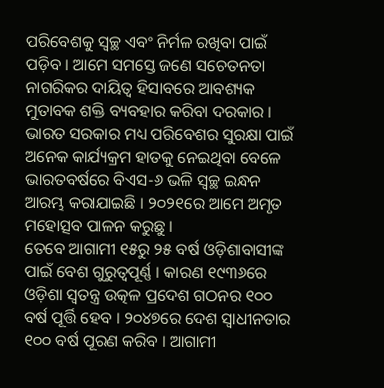ପରିବେଶକୁ ସ୍ୱଚ୍ଛ ଏବଂ ନିର୍ମଳ ରଖିବା ପାଇଁ ପଡ଼ିବ । ଆମେ ସମସ୍ତେ ଜଣେ ସଚେତନତା ନାଗରିକର ଦାୟିତ୍ୱ ହିସାବରେ ଆବଶ୍ୟକ ମୁତାବକ ଶକ୍ତି ବ୍ୟବହାର କରିବା ଦରକାର । ଭାରତ ସରକାର ମଧ୍ୟ ପରିବେଶର ସୁରକ୍ଷା ପାଇଁ ଅନେକ କାର୍ଯ୍ୟକ୍ରମ ହାତକୁ ନେଇଥିବା ବେଳେ ଭାରତବର୍ଷରେ ବିଏସ-୬ ଭଳି ସ୍ୱଚ୍ଛ ଇନ୍ଧନ ଆରମ୍ଭ କରାଯାଇଛି । ୨୦୨୧ରେ ଆମେ ଅମୃତ ମହୋତ୍ସବ ପାଳନ କରୁଛୁ ।
ତେବେ ଆଗାମୀ ୧୫ରୁ ୨୫ ବର୍ଷ ଓଡ଼ିଶାବାସୀଙ୍କ ପାଇଁ ବେଶ ଗୁରୁତ୍ୱପୂର୍ଣ୍ଣ । କାରଣ ୧୯୩୬ରେ ଓଡ଼ିଶା ସ୍ୱତନ୍ତ୍ର ଉତ୍କଳ ପ୍ରଦେଶ ଗଠନର ୧୦୦ ବର୍ଷ ପୂର୍ତ୍ତି ହେବ । ୨୦୪୭ରେ ଦେଶ ସ୍ୱାଧୀନତାର ୧୦୦ ବର୍ଷ ପୂରଣ କରିବ । ଆଗାମୀ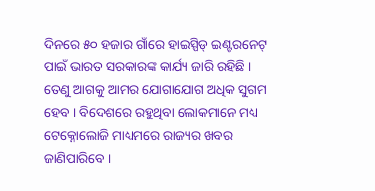ଦିନରେ ୫୦ ହଜାର ଗାଁରେ ହାଇସ୍ପିଡ୍ ଇଣ୍ଟରନେଟ୍ ପାଇଁ ଭାରତ ସରକାରଙ୍କ କାର୍ଯ୍ୟ ଜାରି ରହିଛି । ତେଣୁ ଆଗକୁ ଆମର ଯୋଗାଯୋଗ ଅଧିକ ସୁଗମ ହେବ । ବିଦେଶରେ ରହୁଥିବା ଲୋକମାନେ ମଧ୍ୟ ଟେକ୍ନୋଲୋଜି ମାଧ୍ୟମରେ ରାଜ୍ୟର ଖବର ଜାଣିପାରିବେ ।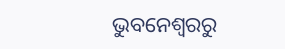ଭୁବନେଶ୍ବରରୁ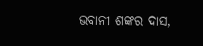ଭବାନୀ ଶଙ୍କର ଦାସ,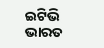ଇଟିଭି ଭାରତ